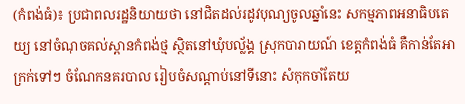(កំពង់ធំ)៖ ប្រជាពលរដ្ឋនិយាយថា នៅជិតដល់រដូវបុណ្យចូលឆ្នាំនេះ សកម្មភាពអនាធិបតេយ្យ នៅចំណុចគល់ស្ពានកំពង់ថ្ម ស្ថិតនៅឃុំបល្ល័ង្គ ស្រុកបារាយណ៍ ខេត្តកំពង់ធំ គឺកាន់តែអាក្រក់ទៅៗ ចំណែកនគរបាល រៀបចំសណ្ដាប់នៅទីនោះ សំកុកចាំតែយ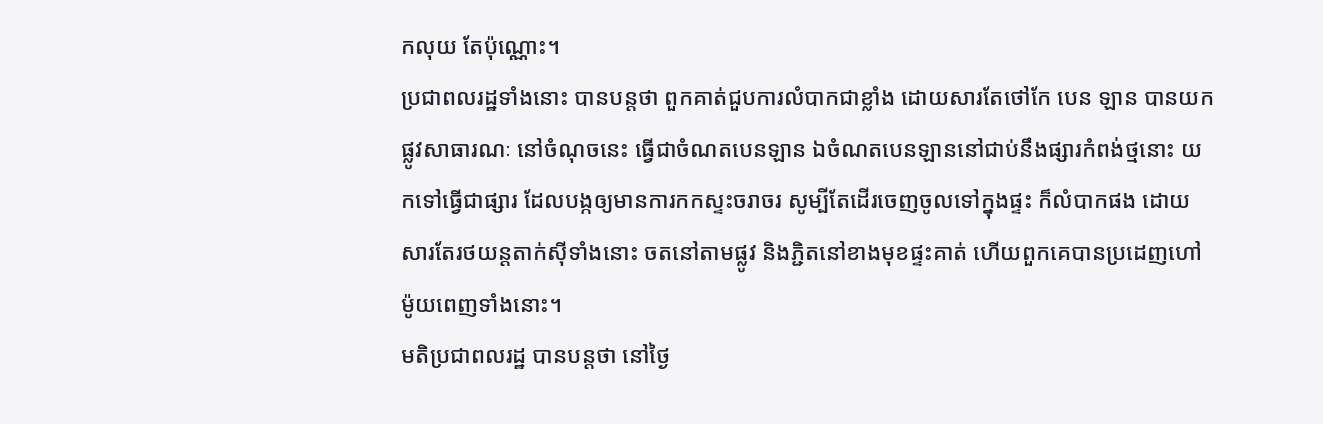កលុយ តែប៉ុណ្ណោះ។
ប្រជាពលរដ្ឋទាំងនោះ បានបន្តថា ពួកគាត់ជួបការលំបាកជាខ្លាំង ដោយសារតែថៅកែ បេន ឡាន បានយកផ្លូវសាធារណៈ នៅចំណុចនេះ ធ្វើជាចំណតបេនឡាន ឯចំណតបេនឡាននៅជាប់នឹងផ្សារកំពង់ថ្មនោះ យកទៅធ្វើជាផ្សារ ដែលបង្កឲ្យមានការកកស្ទះចរាចរ សូម្បីតែដើរចេញចូលទៅក្នុងផ្ទះ ក៏លំបាកផង ដោយសារតែរថយន្តតាក់ស៊ីទាំងនោះ ចតនៅតាមផ្លូវ និងភ្ជិតនៅខាងមុខផ្ទះគាត់ ហើយពួកគេបានប្រដេញហៅម៉ូយពេញទាំងនោះ។
មតិប្រជាពលរដ្ឋ បានបន្តថា នៅថ្ងៃ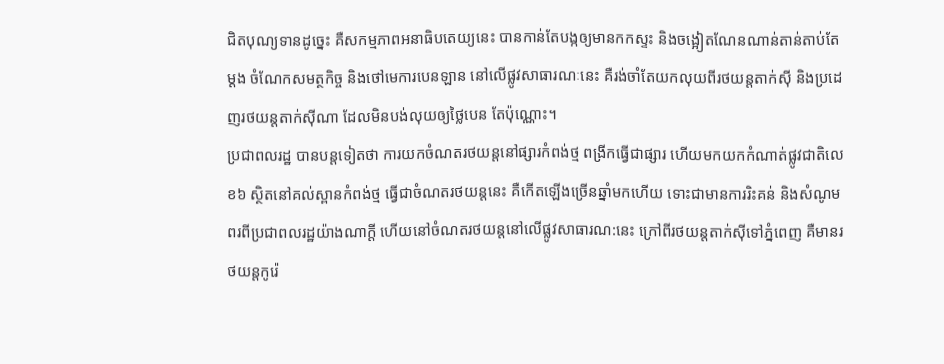ជិតបុណ្យទានដូច្នេះ គឺសកម្មភាពអនាធិបតេយ្យនេះ បានកាន់តែបង្កឲ្យមានកកស្ទះ និងចង្អៀតណែនណាន់តាន់តាប់តែម្ដង ចំណែកសមត្ថកិច្ច និងថៅមេការបេនឡាន នៅលើផ្លូវសាធារណៈនេះ គឺរង់ចាំតែយកលុយពីរថយន្តតាក់ស៊ី និងប្រដេញរថយន្តតាក់ស៊ីណា ដែលមិនបង់លុយឲ្យថ្លៃបេន តែប៉ុណ្ណោះ។
ប្រជាពលរដ្ឋ បានបន្តទៀតថា ការយកចំណតរថយន្តនៅផ្សារកំពង់ថ្ម ពង្រីកធ្វើជាផ្សារ ហើយមកយកកំណាត់ផ្លូវជាតិលេខ៦ ស្ថិតនៅគល់ស្ពានកំពង់ថ្ម ធ្វើជាចំណតរថយន្តនេះ គឺកើតឡើងច្រើនឆ្នាំមកហើយ ទោះជាមានការរិះគន់ និងសំណូមពរពីប្រជាពលរដ្ឋយ៉ាងណាក្ដី ហើយនៅចំណតរថយន្តនៅលើផ្លូវសាធារណ:នេះ ក្រៅពីរថយន្តតាក់ស៊ីទៅភ្នំពេញ គឺមានរថយន្តកូរ៉េ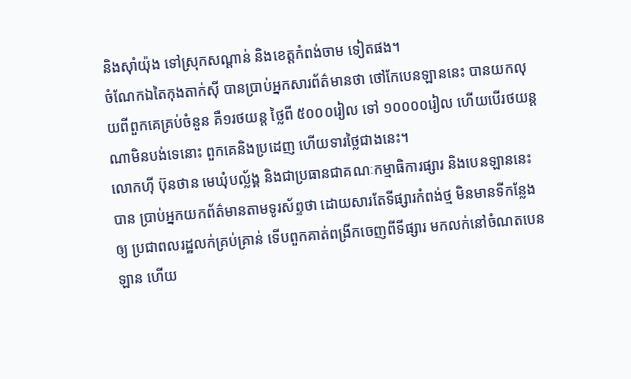និងស៊ាំយ៉ុង ទៅស្រុកសណ្ដាន់ និងខេត្តកំពង់ចាម ទៀតផង។
ចំណែកឯតៃកុងតាក់ស៊ី បានប្រាប់អ្នកសារព័ត៌មានថា ថៅកែបេនឡាននេះ បានយកលុយពីពួកគេគ្រប់ចំនួន គឺ១រថយន្ត ថ្លៃពី ៥០០០រៀល ទៅ ១០០០០រៀល ហើយបើរថយន្តណាមិនបង់ទេនោះ ពួកគេនិងប្រដេញ ហើយទារថ្លៃជាងនេះ។
លោកហ៊ី ប៊ុនថាន មេឃុំបល្ល័ង្គ និងជាប្រធានជាគណៈកម្មាធិការផ្សារ និងបេនឡាននេះ បាន ប្រាប់អ្នកយកព័ត៌មានតាមទូរស័ព្ទថា ដោយសារតែទីផ្សារកំពង់ថ្ម មិនមានទីកន្លែងឲ្យ ប្រជាពលរដ្ឋលក់គ្រប់គ្រាន់ ទើបពួកគាត់ពង្រីកចេញពីទីផ្សារ មកលក់នៅចំណតបេនឡាន ហើយ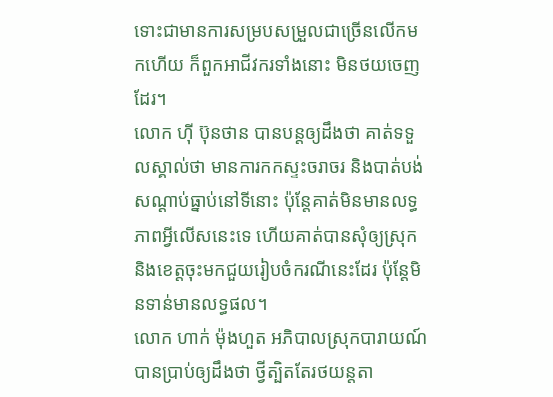ទោះជាមានការសម្របសម្រួលជាច្រើនលើកមកហើយ ក៏ពួកអាជីវករទាំងនោះ មិនថយចេញដែរ។
លោក ហ៊ី ប៊ុនថាន បានបន្តឲ្យដឹងថា គាត់ទទួលស្គាល់ថា មានការកកស្ទះចរាចរ និងបាត់បង់សណ្ដាប់ធ្នាប់នៅទីនោះ ប៉ុន្តែគាត់មិនមានលទ្ធភាពអ្វីលើសនេះទេ ហើយគាត់បានសុំឲ្យស្រុក និងខេត្តចុះមកជួយរៀបចំករណីនេះដែរ ប៉ុន្តែមិនទាន់មានលទ្ធផល។
លោក ហាក់ ម៉ុងហួត អភិបាលស្រុកបារាយណ៍បានប្រាប់ឲ្យដឹងថា ថ្វីត្បិតតែរថយន្តតា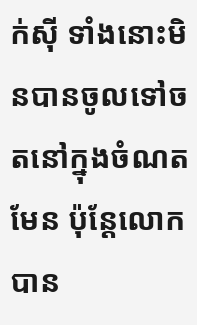ក់ស៊ី ទាំងនោះមិនបានចូលទៅចតនៅក្នុងចំណតមែន ប៉ុន្តែលោកបាន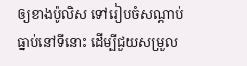ឲ្យខាងប៉ូលិស ទៅរៀបចំសណ្ដាប់ធ្នាប់នៅទីនោះ ដើម្បីជួយសម្រួល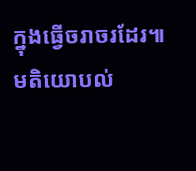ក្នុងធ្វើចរាចរដែរ៕
មតិយោបល់